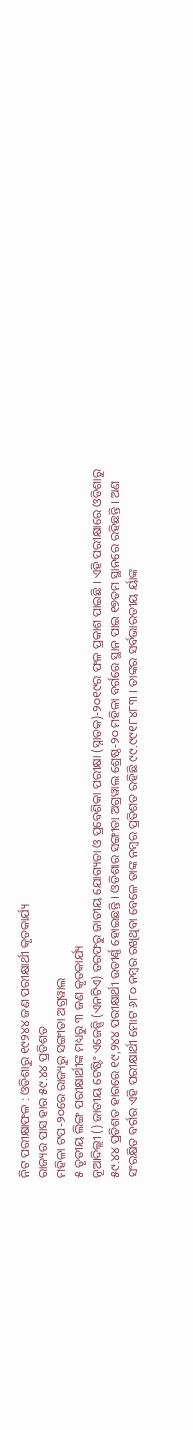ନିଟ ପରୀକ୍ଷାଫଳ : ଓଡିଶାରୁ ୧୯୨୪୪ ଜଣ ପରୀକ୍ଷାର୍ଥୀ କୃତକାର୍ଯ୍ୟ
ରାଜ୍ୟର ପାସ ହାର ୫୯.୪୪ ପ୍ରତିଶତ
ମହିଳା ଟପ-୨୦ରେ ରାଜ୍ୟରୁ ସଙ୍ଗୀତା ଅଗ୍ରୱାଲ
୫ ତୃତୀୟ ଲିଙ୍ଗ ପରୀକ୍ଷାର୍ଥୀଙ୍କ ମଧ୍ୟରୁ ୩ ଜଣ କୃତକାର୍ଯ୍ୟ
ନୂଆଦିଲ୍ଲୀ () ଜାତୀୟ ଟେଷ୍ଟିଂ ଏଜେନ୍ସି (ଏନଟିଏ) ତରଫରୁ ଜାତୀୟ ଯୋଗ୍ୟତା ଓ ପ୍ରବେଶିକା ପରୀକ୍ଷା (ସ୍ନାତକ)-୨୦୧୯ର ଫଳ ପ୍ରକାଶ ପାଇଛି । ଏହି ପରୀକ୍ଷାରେ ଓଡିଶାରୁ ୫୯.୪୪ ପ୍ରତିଶତ ହାରରେ ୧୯,୨୪୪ ପରୀକ୍ଷାର୍ଥୀ ଉତୀର୍ଣ୍ଣ ହୋଇଛନ୍ତି । ଓଡିଶାର ସଙ୍ଗୀତା ଅଗ୍ରୱାଲ ଶ୍ରେଷ୍ଠ-୨୦ ମହିଳା ବର୍ଗରେ ସ୍ଥାନ ପାଇ ୧୭ତମ ସ୍ଥାନରେ ରହିଛନ୍ତି । ଅଣ ସଂରକ୍ଷିତ ବର୍ଗର ଏହି ପରୀକ୍ଷାର୍ଥୀ ମୋଟ ୬୮୦ ନମ୍ବର ରଖିଥିବା ବେଳେ ତାଙ୍କ ନମ୍ବର ପ୍ରତିଶତ ରହିଛି ୯୯.୯୯୧୮୪୮୩ । ତାଙ୍କର ସର୍ବଭାରତୀୟ ର୍ୟାଙ୍କ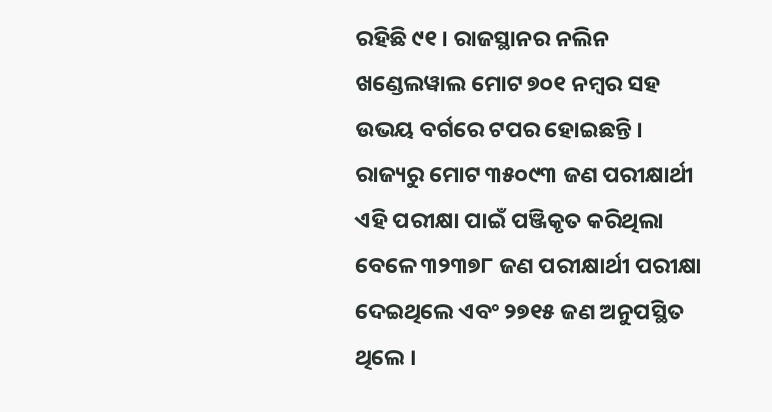ରହିଛି ୯୧ । ରାଜସ୍ଥାନର ନଲିନ ଖଣ୍ଡେଲୱାଲ ମୋଟ ୭୦୧ ନମ୍ବର ସହ ଉଭୟ ବର୍ଗରେ ଟପର ହୋଇଛନ୍ତି ।
ରାଜ୍ୟରୁ ମୋଟ ୩୫୦୯୩ ଜଣ ପରୀକ୍ଷାର୍ଥୀ ଏହି ପରୀକ୍ଷା ପାଇଁ ପଞ୍ଜିକୃତ କରିଥିଲା ବେଳେ ୩୨୩୭୮ ଜଣ ପରୀକ୍ଷାର୍ଥୀ ପରୀକ୍ଷା ଦେଇଥିଲେ ଏବଂ ୨୭୧୫ ଜଣ ଅନୁପସ୍ଥିତ ଥିଲେ ।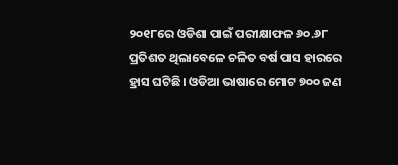୨୦୧୮ରେ ଓଡିଶା ପାଇଁ ପରୀକ୍ଷାଫଳ ୬୦.୬୮ ପ୍ରତିଶତ ଥିଲାବେଳେ ଚଳିତ ବର୍ଷ ପାସ ହାରରେ ହ୍ରାସ ଘଟିଛି । ଓଡିଆ ଭାଷାରେ ମୋଟ ୭୦୦ ଜଣ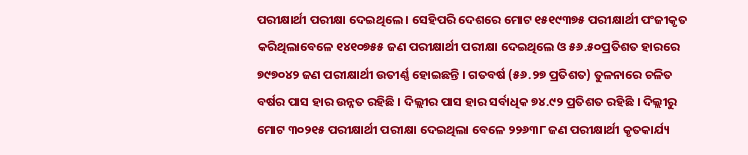ପରୀକ୍ଷାର୍ଥୀ ପରୀକ୍ଷା ଦେଇଥିଲେ । ସେହିପରି ଦେଶରେ ମୋଟ ୧୫୧୯୩୭୫ ପରୀକ୍ଷାର୍ଥୀ ପଂଜୀକୃତ କରିଥିଲାବେଳେ ୧୪୧୦୭୫୫ ଜଣ ପରୀକ୍ଷାର୍ଥୀ ପରୀକ୍ଷା ଦେଇଥିଲେ ଓ ୫୬.୫୦ପ୍ରତିଶତ ହାରରେ ୭୯୭୦୪୨ ଜଣ ପରୀକ୍ଷାର୍ଥୀ ଉତୀର୍ଣ୍ଣ ହୋଇଛନ୍ତି । ଗତବର୍ଷ (୫୬.୨୭ ପ୍ରତିଶତ) ତୁଳନାରେ ଚଳିତ ବର୍ଷର ପାସ ହାର ଉନ୍ନତ ରହିଛି । ଦିଲ୍ଲୀର ପାସ ହାର ସର୍ବାଧିକ ୭୪.୯୨ ପ୍ରତିଶତ ରହିଛି । ଦିଲ୍ଲୀରୁ ମୋଟ ୩୦୨୧୫ ପରୀକ୍ଷାର୍ଥୀ ପରୀକ୍ଷା ଦେଇଥିଲା ବେଳେ ୨୨୬୩୮ ଜଣ ପରୀକ୍ଷାର୍ଥୀ କୃତକାର୍ଯ୍ୟ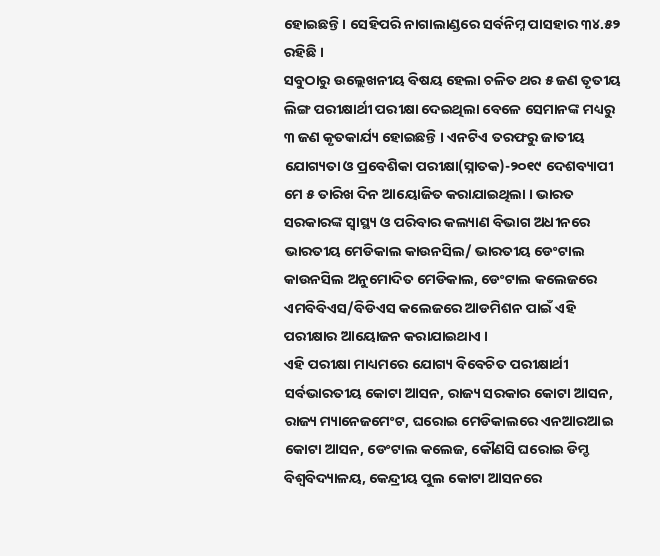ହୋଇଛନ୍ତି । ସେହିପରି ନାଗାଲାଣ୍ଡରେ ସର୍ବନିମ୍ନ ପାସହାର ୩୪.୫୨ ରହିଛି ।
ସବୁଠାରୁ ଉଲ୍ଲେଖନୀୟ ବିଷୟ ହେଲା ଚଳିତ ଥର ୫ ଜଣ ତୃତୀୟ ଲିଙ୍ଗ ପରୀକ୍ଷାର୍ଥୀ ପରୀକ୍ଷା ଦେଇଥିଲା ବେଳେ ସେମାନଙ୍କ ମଧ୍ୟରୁ ୩ ଜଣ କୃତକାର୍ଯ୍ୟ ହୋଇଛନ୍ତି । ଏନଟିଏ ତରଫରୁ ଜାତୀୟ ଯୋଗ୍ୟତା ଓ ପ୍ରବେଶିକା ପରୀକ୍ଷା(ସ୍ନାତକ)-୨୦୧୯ ଦେଶବ୍ୟାପୀ ମେ ୫ ତାରିଖ ଦିନ ଆୟୋଜିତ କରାଯାଇଥିଲା । ଭାରତ ସରକାରଙ୍କ ସ୍ବାସ୍ଥ୍ୟ ଓ ପରିବାର କଲ୍ୟାଣ ବିଭାଗ ଅଧୀନରେ ଭାରତୀୟ ମେଡିକାଲ କାଉନସିଲ/ ଭାରତୀୟ ଡେଂଟାଲ କାଉନସିଲ ଅନୁମୋଦିତ ମେଡିକାଲ, ଡେଂଟାଲ କଲେଜରେ ଏମବିବିଏସ/ବିଡିଏସ କଲେଜରେ ଆଡମିଶନ ପାଇଁ ଏହି ପରୀକ୍ଷାର ଆୟୋଜନ କରାଯାଇଥାଏ ।
ଏହି ପରୀକ୍ଷା ମାଧ୍ୟମରେ ଯୋଗ୍ୟ ବିବେଚିତ ପରୀକ୍ଷାର୍ଥୀ ସର୍ବଭାରତୀୟ କୋଟା ଆସନ, ରାଜ୍ୟ ସରକାର କୋଟା ଆସନ, ରାଜ୍ୟ ମ୍ୟାନେଜମେଂଟ, ଘରୋଇ ମେଡିକାଲରେ ଏନଆରଆଇ କୋଟା ଆସନ, ଡେଂଟାଲ କଲେଜ, କୌଣସି ଘରୋଇ ଡିମ୍ଡ ବିଶ୍ବବିଦ୍ୟାଳୟ, କେନ୍ଦ୍ରୀୟ ପୁଲ କୋଟା ଆସନରେ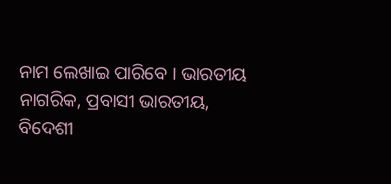ନାମ ଲେଖାଇ ପାରିବେ । ଭାରତୀୟ ନାଗରିକ, ପ୍ରବାସୀ ଭାରତୀୟ, ବିଦେଶୀ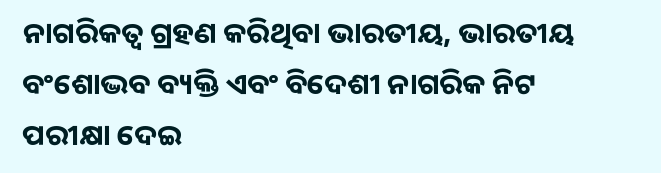ନାଗରିକତ୍ବ ଗ୍ରହଣ କରିଥିବା ଭାରତୀୟ, ଭାରତୀୟ ବଂଶୋଦ୍ଭବ ବ୍ୟକ୍ତି ଏବଂ ବିଦେଶୀ ନାଗରିକ ନିଟ ପରୀକ୍ଷା ଦେଇ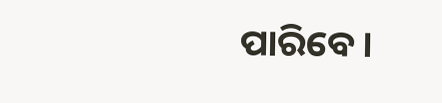ପାରିବେ ।